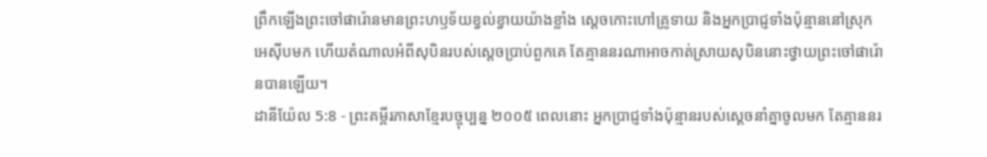ព្រឹកឡើងព្រះចៅផារ៉ោនមានព្រះហឫទ័យខ្វល់ខ្វាយយ៉ាងខ្លាំង ស្ដេចកោះហៅគ្រូទាយ និងអ្នកប្រាជ្ញទាំងប៉ុន្មាននៅស្រុកអេស៊ីបមក ហើយតំណាលអំពីសុបិនរបស់ស្ដេចប្រាប់ពួកគេ តែគ្មាននរណាអាចកាត់ស្រាយសុបិននោះថ្វាយព្រះចៅផារ៉ោនបានឡើយ។
ដានីយ៉ែល 5:8 - ព្រះគម្ពីរភាសាខ្មែរបច្ចុប្បន្ន ២០០៥ ពេលនោះ អ្នកប្រាជ្ញទាំងប៉ុន្មានរបស់ស្ដេចនាំគ្នាចូលមក តែគ្មាននរ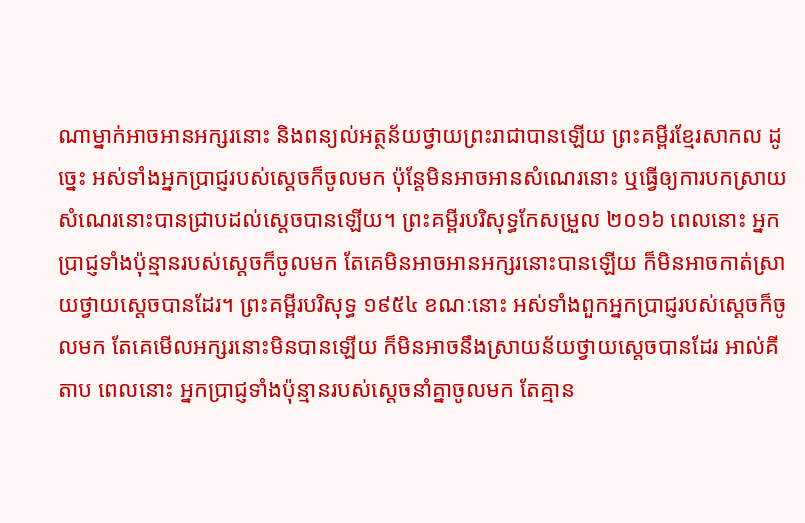ណាម្នាក់អាចអានអក្សរនោះ និងពន្យល់អត្ថន័យថ្វាយព្រះរាជាបានឡើយ ព្រះគម្ពីរខ្មែរសាកល ដូច្នេះ អស់ទាំងអ្នកប្រាជ្ញរបស់ស្ដេចក៏ចូលមក ប៉ុន្តែមិនអាចអានសំណេរនោះ ឬធ្វើឲ្យការបកស្រាយសំណេរនោះបានជ្រាបដល់ស្ដេចបានឡើយ។ ព្រះគម្ពីរបរិសុទ្ធកែសម្រួល ២០១៦ ពេលនោះ អ្នកប្រាជ្ញទាំងប៉ុន្មានរបស់ស្តេចក៏ចូលមក តែគេមិនអាចអានអក្សរនោះបានឡើយ ក៏មិនអាចកាត់ស្រាយថ្វាយស្តេចបានដែរ។ ព្រះគម្ពីរបរិសុទ្ធ ១៩៥៤ ខណៈនោះ អស់ទាំងពួកអ្នកប្រាជ្ញរបស់ស្តេចក៏ចូលមក តែគេមើលអក្សរនោះមិនបានឡើយ ក៏មិនអាចនឹងស្រាយន័យថ្វាយស្តេចបានដែរ អាល់គីតាប ពេលនោះ អ្នកប្រាជ្ញទាំងប៉ុន្មានរបស់ស្ដេចនាំគ្នាចូលមក តែគ្មាន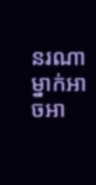នរណាម្នាក់អាចអា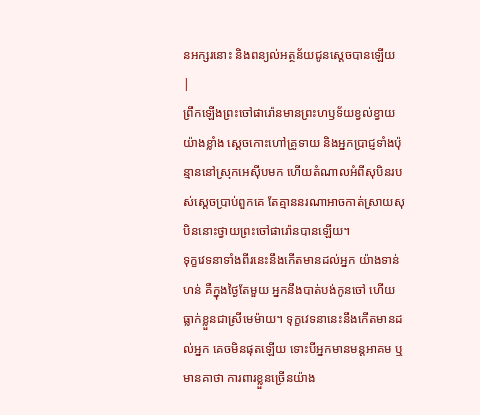នអក្សរនោះ និងពន្យល់អត្ថន័យជូនស្តេចបានឡើយ |
ព្រឹកឡើងព្រះចៅផារ៉ោនមានព្រះហឫទ័យខ្វល់ខ្វាយយ៉ាងខ្លាំង ស្ដេចកោះហៅគ្រូទាយ និងអ្នកប្រាជ្ញទាំងប៉ុន្មាននៅស្រុកអេស៊ីបមក ហើយតំណាលអំពីសុបិនរបស់ស្ដេចប្រាប់ពួកគេ តែគ្មាននរណាអាចកាត់ស្រាយសុបិននោះថ្វាយព្រះចៅផារ៉ោនបានឡើយ។
ទុក្ខវេទនាទាំងពីរនេះនឹងកើតមានដល់អ្នក យ៉ាងទាន់ហន់ គឺក្នុងថ្ងៃតែមួយ អ្នកនឹងបាត់បង់កូនចៅ ហើយធ្លាក់ខ្លួនជាស្រីមេម៉ាយ។ ទុក្ខវេទនានេះនឹងកើតមានដល់អ្នក គេចមិនផុតឡើយ ទោះបីអ្នកមានមន្តអាគម ឬមានគាថា ការពារខ្លួនច្រើនយ៉ាង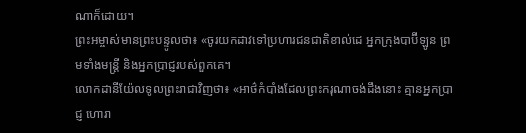ណាក៏ដោយ។
ព្រះអម្ចាស់មានព្រះបន្ទូលថា៖ «ចូរយកដាវទៅប្រហារជនជាតិខាល់ដេ អ្នកក្រុងបាប៊ីឡូន ព្រមទាំងមន្ត្រី និងអ្នកប្រាជ្ញរបស់ពួកគេ។
លោកដានីយ៉ែលទូលព្រះរាជាវិញថា៖ «អាថ៌កំបាំងដែលព្រះករុណាចង់ដឹងនោះ គ្មានអ្នកប្រាជ្ញ ហោរា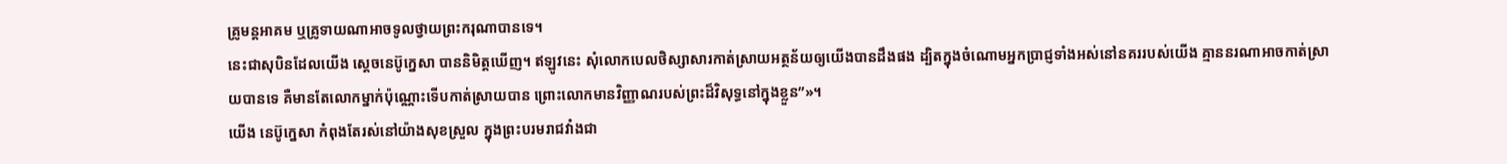គ្រូមន្តអាគម ឬគ្រូទាយណាអាចទូលថ្វាយព្រះករុណាបានទេ។
នេះជាសុបិនដែលយើង ស្ដេចនេប៊ូក្នេសា បាននិមិត្តឃើញ។ ឥឡូវនេះ សុំលោកបេលថិស្សាសារកាត់ស្រាយអត្ថន័យឲ្យយើងបានដឹងផង ដ្បិតក្នុងចំណោមអ្នកប្រាជ្ញទាំងអស់នៅនគររបស់យើង គ្មាននរណាអាចកាត់ស្រាយបានទេ គឺមានតែលោកម្នាក់ប៉ុណ្ណោះទើបកាត់ស្រាយបាន ព្រោះលោកមានវិញ្ញាណរបស់ព្រះដ៏វិសុទ្ធនៅក្នុងខ្លួន”»។
យើង នេប៊ូក្នេសា កំពុងតែរស់នៅយ៉ាងសុខស្រួល ក្នុងព្រះបរមរាជវាំងជា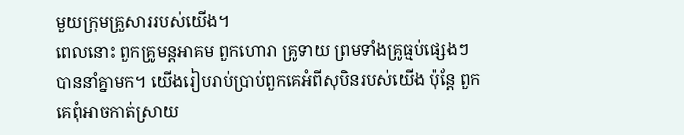មួយក្រុមគ្រួសាររបស់យើង។
ពេលនោះ ពួកគ្រូមន្តអាគម ពួកហោរា គ្រូទាយ ព្រមទាំងគ្រូធ្មប់ផ្សេងៗបាននាំគ្នាមក។ យើងរៀបរាប់ប្រាប់ពួកគេអំពីសុបិនរបស់យើង ប៉ុន្តែ ពួកគេពុំអាចកាត់ស្រាយ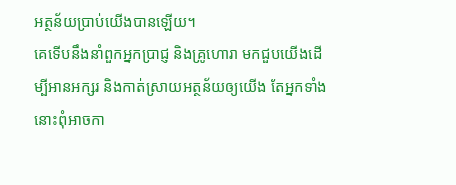អត្ថន័យប្រាប់យើងបានឡើយ។
គេទើបនឹងនាំពួកអ្នកប្រាជ្ញ និងគ្រូហោរា មកជួបយើងដើម្បីអានអក្សរ និងកាត់ស្រាយអត្ថន័យឲ្យយើង តែអ្នកទាំងនោះពុំអាចកា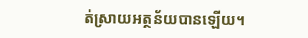ត់ស្រាយអត្ថន័យបានឡើយ។